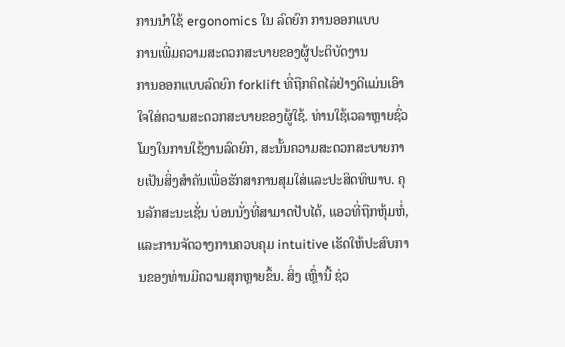ການນໍາໃຊ້ ergonomics ໃນ ລົດຍົກ ການອອກແບບ
ການເພີ່ມຄວາມສະດວກສະບາຍຂອງຜູ້ປະຕິບັດງານ
ການອອກແບບລົດຍົກ forklift ທີ່ຖືກຄິດໄລ່ຢ່າງດີແມ່ນເອົາໃຈໃສ່ຄວາມສະດວກສະບາຍຂອງຜູ້ໃຊ້. ທ່ານໃຊ້ເວລາຫຼາຍຊົ່ວໂມງໃນການໃຊ້ງານລົດຍົກ, ສະນັ້ນຄວາມສະດວກສະບາຍກາຍເປັນສິ່ງສໍາຄັນເພື່ອຮັກສາການສຸມໃສ່ແລະປະສິດທິພາບ. ຄຸນລັກສະນະເຊັ່ນ ບ່ອນນັ່ງທີ່ສາມາດປັບໄດ້, ແອວທີ່ຖືກຫຸ້ມຫໍ່, ແລະການຈັດວາງການຄວບຄຸມ intuitive ເຮັດໃຫ້ປະສົບການຂອງທ່ານມີຄວາມສຸກຫຼາຍຂຶ້ນ. ສິ່ງ ເຫຼົ່ານີ້ ຊ່ວ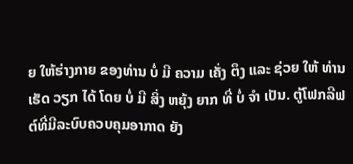ຍ ໃຫ້ຮ່າງກາຍ ຂອງທ່ານ ບໍ່ ມີ ຄວາມ ເຄັ່ງ ຕຶງ ແລະ ຊ່ວຍ ໃຫ້ ທ່ານ ເຮັດ ວຽກ ໄດ້ ໂດຍ ບໍ່ ມີ ສິ່ງ ຫຍຸ້ງ ຍາກ ທີ່ ບໍ່ ຈໍາ ເປັນ. ຕູ້ໂຟກລີຟຕ໌ທີ່ມີລະບົບຄວບຄຸມອາກາດ ຍັງ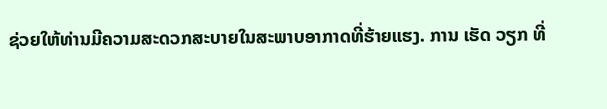ຊ່ວຍໃຫ້ທ່ານມີຄວາມສະດວກສະບາຍໃນສະພາບອາກາດທີ່ຮ້າຍແຮງ. ການ ເຮັດ ວຽກ ທີ່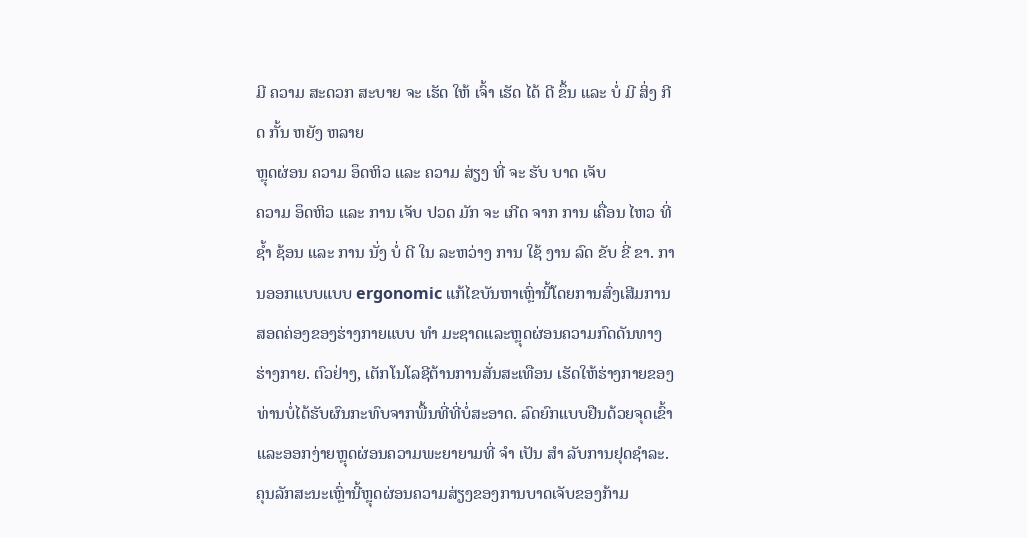ມີ ຄວາມ ສະດວກ ສະບາຍ ຈະ ເຮັດ ໃຫ້ ເຈົ້າ ເຮັດ ໄດ້ ດີ ຂຶ້ນ ແລະ ບໍ່ ມີ ສິ່ງ ກີດ ກັ້ນ ຫຍັງ ຫລາຍ
ຫຼຸດຜ່ອນ ຄວາມ ອຶດຫິວ ແລະ ຄວາມ ສ່ຽງ ທີ່ ຈະ ຮັບ ບາດ ເຈັບ
ຄວາມ ອຶດຫິວ ແລະ ການ ເຈັບ ປວດ ມັກ ຈະ ເກີດ ຈາກ ການ ເຄື່ອນ ໄຫວ ທີ່ ຊ້ຳ ຊ້ອນ ແລະ ການ ນັ່ງ ບໍ່ ດີ ໃນ ລະຫວ່າງ ການ ໃຊ້ ງານ ລົດ ຂັບ ຂີ່ ຂາ. ການອອກແບບແບບ ergonomic ແກ້ໄຂບັນຫາເຫຼົ່ານີ້ໂດຍການສົ່ງເສີມການສອດຄ່ອງຂອງຮ່າງກາຍແບບ ທໍາ ມະຊາດແລະຫຼຸດຜ່ອນຄວາມກົດດັນທາງຮ່າງກາຍ. ຕົວຢ່າງ, ເຕັກໂນໂລຊີຕ້ານການສັ່ນສະເທືອນ ເຮັດໃຫ້ຮ່າງກາຍຂອງທ່ານບໍ່ໄດ້ຮັບຜົນກະທົບຈາກພື້ນທີ່ທີ່ບໍ່ສະອາດ. ລົດຍົກແບບຢືນດ້ວຍຈຸດເຂົ້າແລະອອກງ່າຍຫຼຸດຜ່ອນຄວາມພະຍາຍາມທີ່ ຈໍາ ເປັນ ສໍາ ລັບການຢຸດຊໍາລະ. ຄຸນລັກສະນະເຫຼົ່ານີ້ຫຼຸດຜ່ອນຄວາມສ່ຽງຂອງການບາດເຈັບຂອງກ້າມ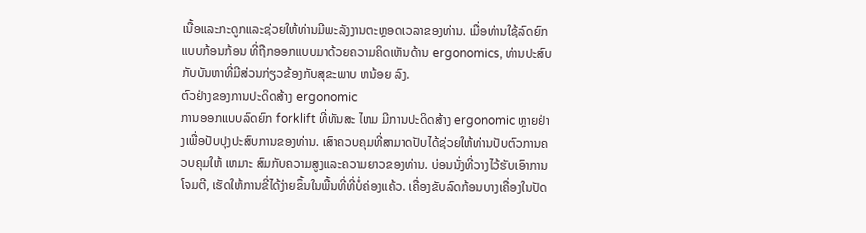ເນື້ອແລະກະດູກແລະຊ່ວຍໃຫ້ທ່ານມີພະລັງງານຕະຫຼອດເວລາຂອງທ່ານ. ເມື່ອທ່ານໃຊ້ລົດຍົກແບບກ້ອນກ້ອນ ທີ່ຖືກອອກແບບມາດ້ວຍຄວາມຄິດເຫັນດ້ານ ergonomics, ທ່ານປະສົບກັບບັນຫາທີ່ມີສ່ວນກ່ຽວຂ້ອງກັບສຸຂະພາບ ຫນ້ອຍ ລົງ.
ຕົວຢ່າງຂອງການປະດິດສ້າງ ergonomic
ການອອກແບບລົດຍົກ forklift ທີ່ທັນສະ ໄຫມ ມີການປະດິດສ້າງ ergonomic ຫຼາຍຢ່າງເພື່ອປັບປຸງປະສົບການຂອງທ່ານ. ເສົາຄວບຄຸມທີ່ສາມາດປັບໄດ້ຊ່ວຍໃຫ້ທ່ານປັບຕົວການຄວບຄຸມໃຫ້ ເຫມາະ ສົມກັບຄວາມສູງແລະຄວາມຍາວຂອງທ່ານ. ບ່ອນນັ່ງທີ່ວາງໄວ້ຮັບເອົາການໂຈມຕີ, ເຮັດໃຫ້ການຂີ່ໄດ້ງ່າຍຂຶ້ນໃນພື້ນທີ່ທີ່ບໍ່ຄ່ອງແຄ້ວ. ເຄື່ອງຂັບລົດກ້ອນບາງເຄື່ອງໃນປັດ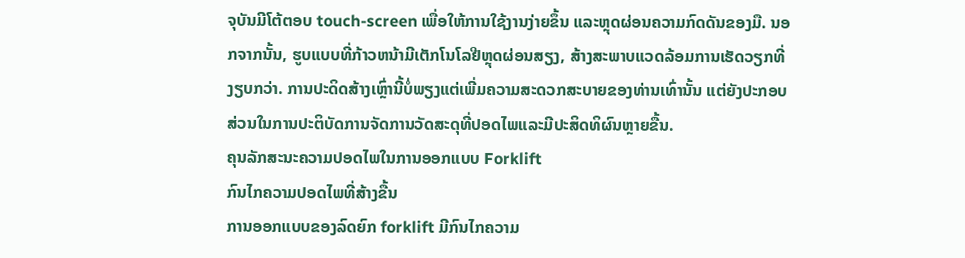ຈຸບັນມີໂຕ້ຕອບ touch-screen ເພື່ອໃຫ້ການໃຊ້ງານງ່າຍຂຶ້ນ ແລະຫຼຸດຜ່ອນຄວາມກົດດັນຂອງມື. ນອກຈາກນັ້ນ, ຮູບແບບທີ່ກ້າວຫນ້າມີເຕັກໂນໂລຢີຫຼຸດຜ່ອນສຽງ, ສ້າງສະພາບແວດລ້ອມການເຮັດວຽກທີ່ງຽບກວ່າ. ການປະດິດສ້າງເຫຼົ່ານີ້ບໍ່ພຽງແຕ່ເພີ່ມຄວາມສະດວກສະບາຍຂອງທ່ານເທົ່ານັ້ນ ແຕ່ຍັງປະກອບສ່ວນໃນການປະຕິບັດການຈັດການວັດສະດຸທີ່ປອດໄພແລະມີປະສິດທິຜົນຫຼາຍຂື້ນ.
ຄຸນລັກສະນະຄວາມປອດໄພໃນການອອກແບບ Forklift
ກົນໄກຄວາມປອດໄພທີ່ສ້າງຂື້ນ
ການອອກແບບຂອງລົດຍົກ forklift ມີກົນໄກຄວາມ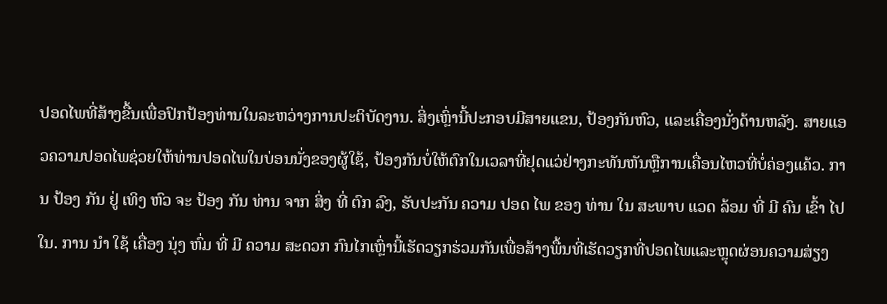ປອດໄພທີ່ສ້າງຂື້ນເພື່ອປົກປ້ອງທ່ານໃນລະຫວ່າງການປະຕິບັດງານ. ສິ່ງເຫຼົ່ານີ້ປະກອບມີສາຍແຂນ, ປ້ອງກັນຫົວ, ແລະເຄື່ອງນັ່ງດ້ານຫລັງ. ສາຍແອວຄວາມປອດໄພຊ່ວຍໃຫ້ທ່ານປອດໄພໃນບ່ອນນັ່ງຂອງຜູ້ໃຊ້, ປ້ອງກັນບໍ່ໃຫ້ຕົກໃນເວລາທີ່ຢຸດແວ່ຢ່າງກະທັນຫັນຫຼືການເຄື່ອນໄຫວທີ່ບໍ່ຄ່ອງແຄ້ວ. ການ ປ້ອງ ກັນ ຢູ່ ເທິງ ຫົວ ຈະ ປ້ອງ ກັນ ທ່ານ ຈາກ ສິ່ງ ທີ່ ຕົກ ລົງ, ຮັບປະກັນ ຄວາມ ປອດ ໄພ ຂອງ ທ່ານ ໃນ ສະພາບ ແວດ ລ້ອມ ທີ່ ມີ ຄົນ ເຂົ້າ ໄປ ໃນ. ການ ນໍາ ໃຊ້ ເຄື່ອງ ນຸ່ງ ຫົ່ມ ທີ່ ມີ ຄວາມ ສະດວກ ກົນໄກເຫຼົ່ານີ້ເຮັດວຽກຮ່ວມກັນເພື່ອສ້າງພື້ນທີ່ເຮັດວຽກທີ່ປອດໄພແລະຫຼຸດຜ່ອນຄວາມສ່ຽງ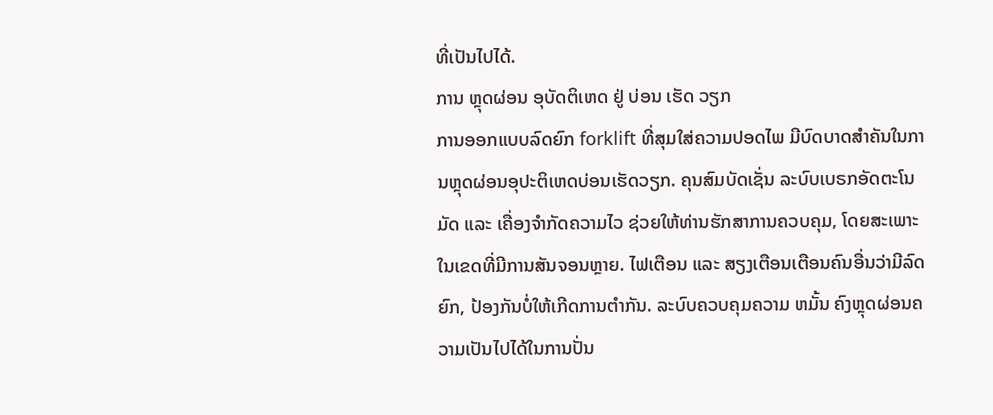ທີ່ເປັນໄປໄດ້.
ການ ຫຼຸດຜ່ອນ ອຸບັດຕິເຫດ ຢູ່ ບ່ອນ ເຮັດ ວຽກ
ການອອກແບບລົດຍົກ forklift ທີ່ສຸມໃສ່ຄວາມປອດໄພ ມີບົດບາດສໍາຄັນໃນການຫຼຸດຜ່ອນອຸປະຕິເຫດບ່ອນເຮັດວຽກ. ຄຸນສົມບັດເຊັ່ນ ລະບົບເບຣກອັດຕະໂນມັດ ແລະ ເຄື່ອງຈໍາກັດຄວາມໄວ ຊ່ວຍໃຫ້ທ່ານຮັກສາການຄວບຄຸມ, ໂດຍສະເພາະໃນເຂດທີ່ມີການສັນຈອນຫຼາຍ. ໄຟເຕືອນ ແລະ ສຽງເຕືອນເຕືອນຄົນອື່ນວ່າມີລົດຍົກ, ປ້ອງກັນບໍ່ໃຫ້ເກີດການຕໍາກັນ. ລະບົບຄວບຄຸມຄວາມ ຫມັ້ນ ຄົງຫຼຸດຜ່ອນຄວາມເປັນໄປໄດ້ໃນການປັ່ນ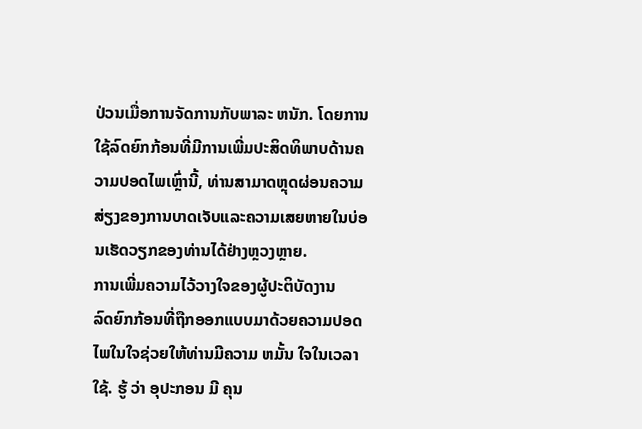ປ່ວນເມື່ອການຈັດການກັບພາລະ ຫນັກ. ໂດຍການໃຊ້ລົດຍົກກ້ອນທີ່ມີການເພີ່ມປະສິດທິພາບດ້ານຄວາມປອດໄພເຫຼົ່ານີ້, ທ່ານສາມາດຫຼຸດຜ່ອນຄວາມສ່ຽງຂອງການບາດເຈັບແລະຄວາມເສຍຫາຍໃນບ່ອນເຮັດວຽກຂອງທ່ານໄດ້ຢ່າງຫຼວງຫຼາຍ.
ການເພີ່ມຄວາມໄວ້ວາງໃຈຂອງຜູ້ປະຕິບັດງານ
ລົດຍົກກ້ອນທີ່ຖືກອອກແບບມາດ້ວຍຄວາມປອດໄພໃນໃຈຊ່ວຍໃຫ້ທ່ານມີຄວາມ ຫມັ້ນ ໃຈໃນເວລາໃຊ້. ຮູ້ ວ່າ ອຸປະກອນ ມີ ຄຸນ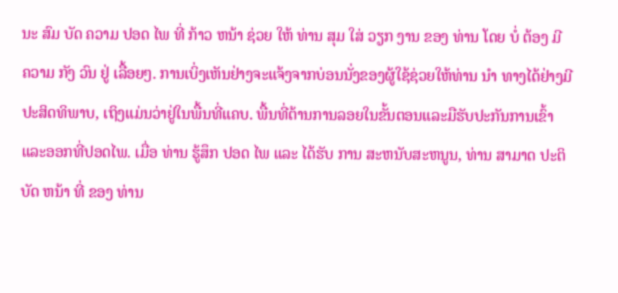ນະ ສົມ ບັດ ຄວາມ ປອດ ໄພ ທີ່ ກ້າວ ຫນ້າ ຊ່ວຍ ໃຫ້ ທ່ານ ສຸມ ໃສ່ ວຽກ ງານ ຂອງ ທ່ານ ໂດຍ ບໍ່ ຕ້ອງ ມີ ຄວາມ ກັງ ວົນ ຢູ່ ເລື້ອຍໆ. ການເບິ່ງເຫັນຢ່າງຈະແຈ້ງຈາກບ່ອນນັ່ງຂອງຜູ້ໃຊ້ຊ່ວຍໃຫ້ທ່ານ ນໍາ ທາງໄດ້ຢ່າງມີປະສິດທິພາບ, ເຖິງແມ່ນວ່າຢູ່ໃນພື້ນທີ່ແຄບ. ພື້ນທີ່ຕ້ານການລອຍໃນຂັ້ນຕອນແລະມືຮັບປະກັນການເຂົ້າແລະອອກທີ່ປອດໄພ. ເມື່ອ ທ່ານ ຮູ້ສຶກ ປອດ ໄພ ແລະ ໄດ້ຮັບ ການ ສະຫນັບສະຫນູນ, ທ່ານ ສາມາດ ປະຕິບັດ ຫນ້າ ທີ່ ຂອງ ທ່ານ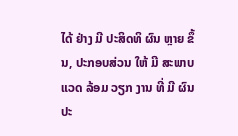ໄດ້ ຢ່າງ ມີ ປະສິດທິ ຜົນ ຫຼາຍ ຂຶ້ນ, ປະກອບສ່ວນ ໃຫ້ ມີ ສະພາບ ແວດ ລ້ອມ ວຽກ ງານ ທີ່ ມີ ຜົນ ປະ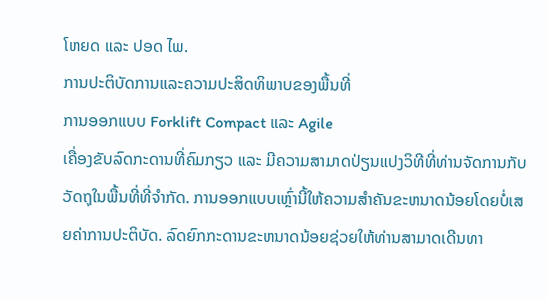ໂຫຍດ ແລະ ປອດ ໄພ.
ການປະຕິບັດການແລະຄວາມປະສິດທິພາບຂອງພື້ນທີ່
ການອອກແບບ Forklift Compact ແລະ Agile
ເຄື່ອງຂັບລົດກະດານທີ່ຄົມກຽວ ແລະ ມີຄວາມສາມາດປ່ຽນແປງວິທີທີ່ທ່ານຈັດການກັບວັດຖຸໃນພື້ນທີ່ທີ່ຈໍາກັດ. ການອອກແບບເຫຼົ່ານີ້ໃຫ້ຄວາມສໍາຄັນຂະຫນາດນ້ອຍໂດຍບໍ່ເສຍຄ່າການປະຕິບັດ. ລົດຍົກກະດານຂະຫນາດນ້ອຍຊ່ວຍໃຫ້ທ່ານສາມາດເດີນທາ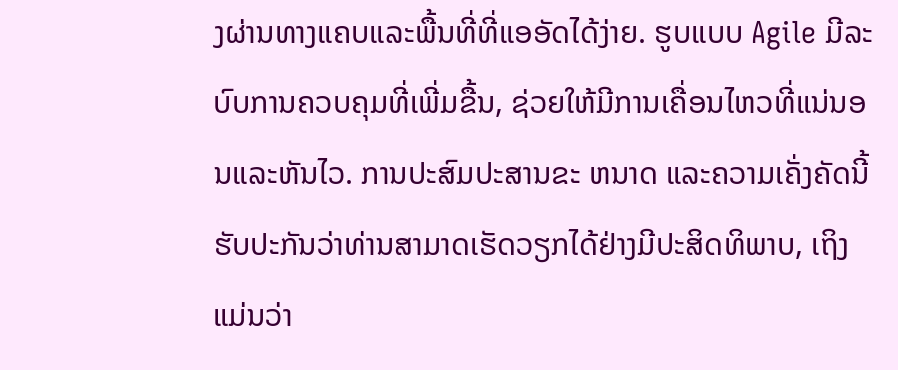ງຜ່ານທາງແຄບແລະພື້ນທີ່ທີ່ແອອັດໄດ້ງ່າຍ. ຮູບແບບ Agile ມີລະບົບການຄວບຄຸມທີ່ເພີ່ມຂື້ນ, ຊ່ວຍໃຫ້ມີການເຄື່ອນໄຫວທີ່ແນ່ນອນແລະຫັນໄວ. ການປະສົມປະສານຂະ ຫນາດ ແລະຄວາມເຄັ່ງຄັດນີ້ຮັບປະກັນວ່າທ່ານສາມາດເຮັດວຽກໄດ້ຢ່າງມີປະສິດທິພາບ, ເຖິງແມ່ນວ່າ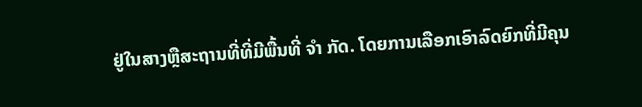ຢູ່ໃນສາງຫຼືສະຖານທີ່ທີ່ມີພື້ນທີ່ ຈໍາ ກັດ. ໂດຍການເລືອກເອົາລົດຍົກທີ່ມີຄຸນ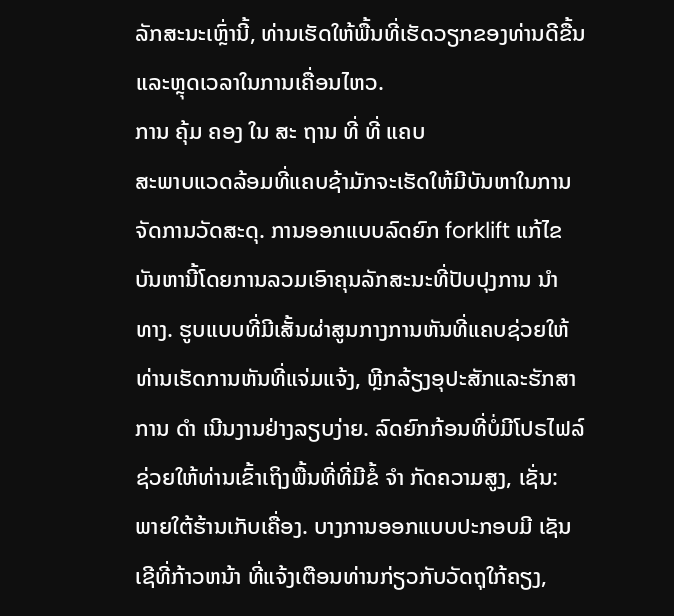ລັກສະນະເຫຼົ່ານີ້, ທ່ານເຮັດໃຫ້ພື້ນທີ່ເຮັດວຽກຂອງທ່ານດີຂື້ນແລະຫຼຸດເວລາໃນການເຄື່ອນໄຫວ.
ການ ຄຸ້ມ ຄອງ ໃນ ສະ ຖານ ທີ່ ທີ່ ແຄບ
ສະພາບແວດລ້ອມທີ່ແຄບຊ້າມັກຈະເຮັດໃຫ້ມີບັນຫາໃນການຈັດການວັດສະດຸ. ການອອກແບບລົດຍົກ forklift ແກ້ໄຂບັນຫານີ້ໂດຍການລວມເອົາຄຸນລັກສະນະທີ່ປັບປຸງການ ນໍາ ທາງ. ຮູບແບບທີ່ມີເສັ້ນຜ່າສູນກາງການຫັນທີ່ແຄບຊ່ວຍໃຫ້ທ່ານເຮັດການຫັນທີ່ແຈ່ມແຈ້ງ, ຫຼີກລ້ຽງອຸປະສັກແລະຮັກສາການ ດໍາ ເນີນງານຢ່າງລຽບງ່າຍ. ລົດຍົກກ້ອນທີ່ບໍ່ມີໂປຣໄຟລ໌ຊ່ວຍໃຫ້ທ່ານເຂົ້າເຖິງພື້ນທີ່ທີ່ມີຂໍ້ ຈໍາ ກັດຄວາມສູງ, ເຊັ່ນ: ພາຍໃຕ້ຮ້ານເກັບເຄື່ອງ. ບາງການອອກແບບປະກອບມີ ເຊັນເຊີທີ່ກ້າວຫນ້າ ທີ່ແຈ້ງເຕືອນທ່ານກ່ຽວກັບວັດຖຸໃກ້ຄຽງ,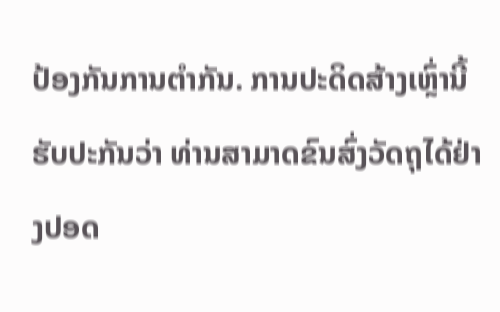ປ້ອງກັນການຕໍາກັນ. ການປະດິດສ້າງເຫຼົ່ານີ້ຮັບປະກັນວ່າ ທ່ານສາມາດຂົນສົ່ງວັດຖຸໄດ້ຢ່າງປອດ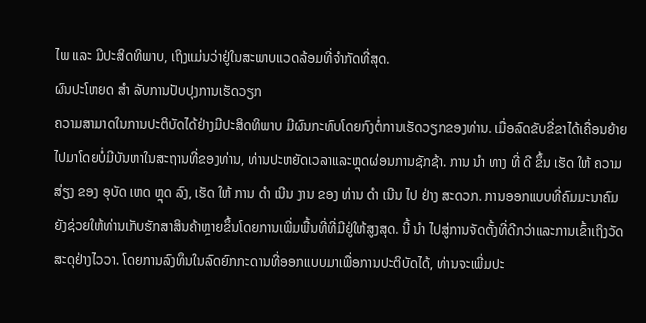ໄພ ແລະ ມີປະສິດທິພາບ, ເຖິງແມ່ນວ່າຢູ່ໃນສະພາບແວດລ້ອມທີ່ຈໍາກັດທີ່ສຸດ.
ຜົນປະໂຫຍດ ສໍາ ລັບການປັບປຸງການເຮັດວຽກ
ຄວາມສາມາດໃນການປະຕິບັດໄດ້ຢ່າງມີປະສິດທິພາບ ມີຜົນກະທົບໂດຍກົງຕໍ່ການເຮັດວຽກຂອງທ່ານ. ເມື່ອລົດຂັບຂີ່ຂາໄດ້ເຄື່ອນຍ້າຍໄປມາໂດຍບໍ່ມີບັນຫາໃນສະຖານທີ່ຂອງທ່ານ, ທ່ານປະຫຍັດເວລາແລະຫຼຸດຜ່ອນການຊັກຊ້າ. ການ ນໍາ ທາງ ທີ່ ດີ ຂຶ້ນ ເຮັດ ໃຫ້ ຄວາມ ສ່ຽງ ຂອງ ອຸບັດ ເຫດ ຫຼຸດ ລົງ, ເຮັດ ໃຫ້ ການ ດໍາ ເນີນ ງານ ຂອງ ທ່ານ ດໍາ ເນີນ ໄປ ຢ່າງ ສະດວກ. ການອອກແບບທີ່ຄົມມະນາຄົມຍັງຊ່ວຍໃຫ້ທ່ານເກັບຮັກສາສິນຄ້າຫຼາຍຂຶ້ນໂດຍການເພີ່ມພື້ນທີ່ທີ່ມີຢູ່ໃຫ້ສູງສຸດ. ນີ້ ນໍາ ໄປສູ່ການຈັດຕັ້ງທີ່ດີກວ່າແລະການເຂົ້າເຖິງວັດສະດຸຢ່າງໄວວາ. ໂດຍການລົງທຶນໃນລົດຍົກກະດານທີ່ອອກແບບມາເພື່ອການປະຕິບັດໄດ້, ທ່ານຈະເພີ່ມປະ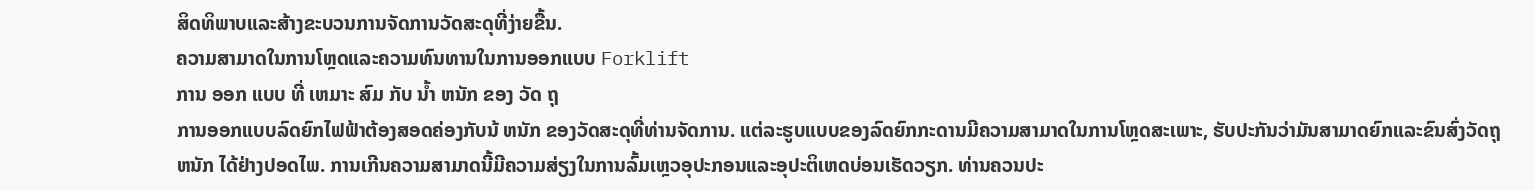ສິດທິພາບແລະສ້າງຂະບວນການຈັດການວັດສະດຸທີ່ງ່າຍຂື້ນ.
ຄວາມສາມາດໃນການໂຫຼດແລະຄວາມທົນທານໃນການອອກແບບ Forklift
ການ ອອກ ແບບ ທີ່ ເຫມາະ ສົມ ກັບ ນໍ້າ ຫນັກ ຂອງ ວັດ ຖຸ
ການອອກແບບລົດຍົກໄຟຟ້າຕ້ອງສອດຄ່ອງກັບນ້ ຫນັກ ຂອງວັດສະດຸທີ່ທ່ານຈັດການ. ແຕ່ລະຮູບແບບຂອງລົດຍົກກະດານມີຄວາມສາມາດໃນການໂຫຼດສະເພາະ, ຮັບປະກັນວ່າມັນສາມາດຍົກແລະຂົນສົ່ງວັດຖຸ ຫນັກ ໄດ້ຢ່າງປອດໄພ. ການເກີນຄວາມສາມາດນີ້ມີຄວາມສ່ຽງໃນການລົ້ມເຫຼວອຸປະກອນແລະອຸປະຕິເຫດບ່ອນເຮັດວຽກ. ທ່ານຄວນປະ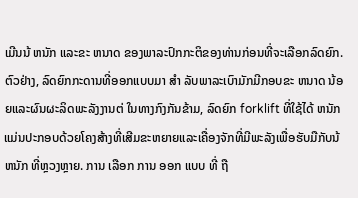ເມີນນ້ ຫນັກ ແລະຂະ ຫນາດ ຂອງພາລະປົກກະຕິຂອງທ່ານກ່ອນທີ່ຈະເລືອກລົດຍົກ. ຕົວຢ່າງ, ລົດຍົກກະດານທີ່ອອກແບບມາ ສໍາ ລັບພາລະເບົາມັກມີກອບຂະ ຫນາດ ນ້ອຍແລະຜົນຜະລິດພະລັງງານຕ່ ໃນທາງກົງກັນຂ້າມ, ລົດຍົກ forklift ທີ່ໃຊ້ໄດ້ ຫນັກ ແມ່ນປະກອບດ້ວຍໂຄງສ້າງທີ່ເສີມຂະຫຍາຍແລະເຄື່ອງຈັກທີ່ມີພະລັງເພື່ອຮັບມືກັບນ້ ຫນັກ ທີ່ຫຼວງຫຼາຍ. ການ ເລືອກ ການ ອອກ ແບບ ທີ່ ຖື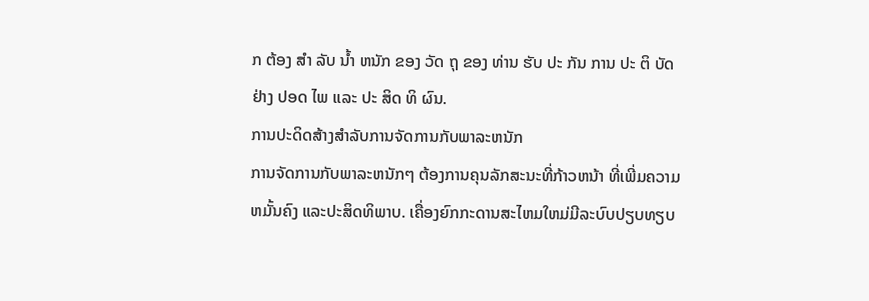ກ ຕ້ອງ ສໍາ ລັບ ນໍ້າ ຫນັກ ຂອງ ວັດ ຖຸ ຂອງ ທ່ານ ຮັບ ປະ ກັນ ການ ປະ ຕິ ບັດ ຢ່າງ ປອດ ໄພ ແລະ ປະ ສິດ ທິ ຜົນ.
ການປະດິດສ້າງສໍາລັບການຈັດການກັບພາລະຫນັກ
ການຈັດການກັບພາລະຫນັກໆ ຕ້ອງການຄຸນລັກສະນະທີ່ກ້າວຫນ້າ ທີ່ເພີ່ມຄວາມຫມັ້ນຄົງ ແລະປະສິດທິພາບ. ເຄື່ອງຍົກກະດານສະໄຫມໃຫມ່ມີລະບົບປຽບທຽບ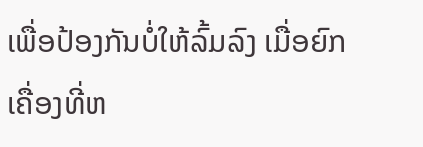ເພື່ອປ້ອງກັນບໍ່ໃຫ້ລົ້ມລົງ ເມື່ອຍົກເຄື່ອງທີ່ຫ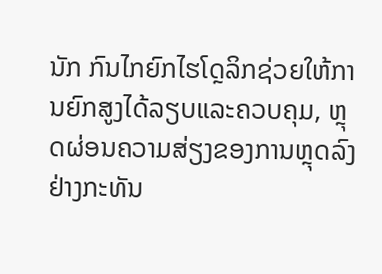ນັກ ກົນໄກຍົກໄຮໂດຼລິກຊ່ວຍໃຫ້ການຍົກສູງໄດ້ລຽບແລະຄວບຄຸມ, ຫຼຸດຜ່ອນຄວາມສ່ຽງຂອງການຫຼຸດລົງຢ່າງກະທັນ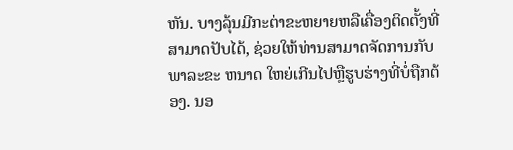ຫັນ. ບາງລຸ້ນມີກະຕ່າຂະຫຍາຍຫລືເຄື່ອງຕິດຕັ້ງທີ່ສາມາດປັບໄດ້, ຊ່ວຍໃຫ້ທ່ານສາມາດຈັດການກັບພາລະຂະ ຫນາດ ໃຫຍ່ເກີນໄປຫຼືຮູບຮ່າງທີ່ບໍ່ຖືກຕ້ອງ. ນອ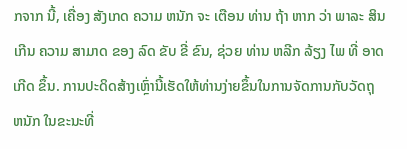ກຈາກ ນີ້, ເຄື່ອງ ສັງເກດ ຄວາມ ຫນັກ ຈະ ເຕືອນ ທ່ານ ຖ້າ ຫາກ ວ່າ ພາລະ ສິນ ເກີນ ຄວາມ ສາມາດ ຂອງ ລົດ ຂັບ ຂີ່ ຂົນ, ຊ່ວຍ ທ່ານ ຫລີກ ລ້ຽງ ໄພ ທີ່ ອາດ ເກີດ ຂຶ້ນ. ການປະດິດສ້າງເຫຼົ່ານີ້ເຮັດໃຫ້ທ່ານງ່າຍຂຶ້ນໃນການຈັດການກັບວັດຖຸ ຫນັກ ໃນຂະນະທີ່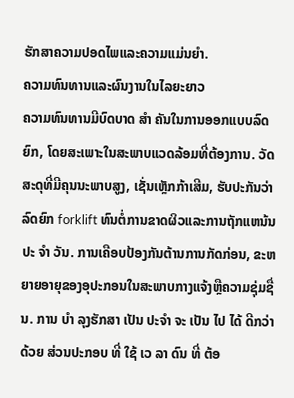ຮັກສາຄວາມປອດໄພແລະຄວາມແມ່ນຍໍາ.
ຄວາມທົນທານແລະຜົນງານໃນໄລຍະຍາວ
ຄວາມທົນທານມີບົດບາດ ສໍາ ຄັນໃນການອອກແບບລົດຍົກ, ໂດຍສະເພາະໃນສະພາບແວດລ້ອມທີ່ຕ້ອງການ. ວັດສະດຸທີ່ມີຄຸນນະພາບສູງ, ເຊັ່ນເຫຼັກກ້າເສີມ, ຮັບປະກັນວ່າລົດຍົກ forklift ທົນຕໍ່ການຂາດຜິວແລະການຖັກແຫນ້ນປະ ຈໍາ ວັນ. ການເຄືອບປ້ອງກັນຕ້ານການກັດກ່ອນ, ຂະຫຍາຍອາຍຸຂອງອຸປະກອນໃນສະພາບກາງແຈ້ງຫຼືຄວາມຊຸ່ມຊື່ນ. ການ ບໍາ ລຸງຮັກສາ ເປັນ ປະຈໍາ ຈະ ເປັນ ໄປ ໄດ້ ດີກວ່າ ດ້ວຍ ສ່ວນປະກອບ ທີ່ ໃຊ້ ເວ ລາ ດົນ ທີ່ ຕ້ອ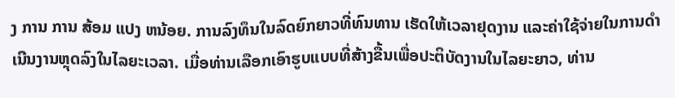ງ ການ ການ ສ້ອມ ແປງ ຫນ້ອຍ. ການລົງທຶນໃນລົດຍົກຍາວທີ່ທົນທານ ເຮັດໃຫ້ເວລາຢຸດງານ ແລະຄ່າໃຊ້ຈ່າຍໃນການດໍາເນີນງານຫຼຸດລົງໃນໄລຍະເວລາ. ເມື່ອທ່ານເລືອກເອົາຮູບແບບທີ່ສ້າງຂື້ນເພື່ອປະຕິບັດງານໃນໄລຍະຍາວ, ທ່ານ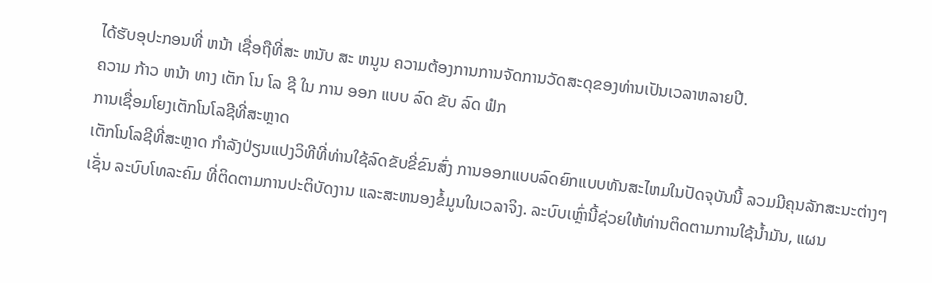ໄດ້ຮັບອຸປະກອນທີ່ ຫນ້າ ເຊື່ອຖືທີ່ສະ ຫນັບ ສະ ຫນູນ ຄວາມຕ້ອງການການຈັດການວັດສະດຸຂອງທ່ານເປັນເວລາຫລາຍປີ.
ຄວາມ ກ້າວ ຫນ້າ ທາງ ເຕັກ ໂນ ໂລ ຊີ ໃນ ການ ອອກ ແບບ ລົດ ຂັບ ລົດ ຟໍກ
ການເຊື່ອມໂຍງເຕັກໂນໂລຊີທີ່ສະຫຼາດ
ເຕັກໂນໂລຊີທີ່ສະຫຼາດ ກໍາລັງປ່ຽນແປງວິທີທີ່ທ່ານໃຊ້ລົດຂັບຂີ່ຂົນສົ່ງ ການອອກແບບລົດຍົກແບບທັນສະໄຫມໃນປັດຈຸບັນນີ້ ລວມມີຄຸນລັກສະນະຕ່າງໆ ເຊັ່ນ ລະບົບໂທລະຄົມ ທີ່ຕິດຕາມການປະຕິບັດງານ ແລະສະຫນອງຂໍ້ມູນໃນເວລາຈິງ. ລະບົບເຫຼົ່ານີ້ຊ່ວຍໃຫ້ທ່ານຕິດຕາມການໃຊ້ນໍ້າມັນ, ແຜນ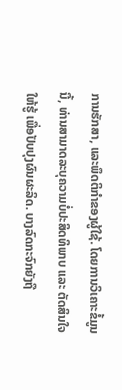ການຮັກສາ, ແລະພຶດຕິກໍາຂອງຜູ້ໃຊ້. ໂດຍການວິເຄາະຂໍ້ມູນນີ້, ທ່ານສາມາດລະບຸຄວາມບໍ່ປະສິດທິພາບ ແລະ ຕັດສິນໃຈໃຫ້ຮູ້ ເພື່ອປັບປຸງຜົນຜະລິດ. ບາງລົດກະຈົກຍັງຖື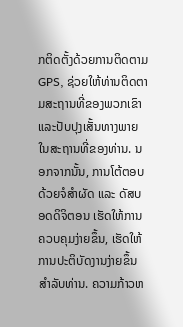ກຕິດຕັ້ງດ້ວຍການຕິດຕາມ GPS, ຊ່ວຍໃຫ້ທ່ານຕິດຕາມສະຖານທີ່ຂອງພວກເຂົາແລະປັບປຸງເສັ້ນທາງພາຍໃນສະຖານທີ່ຂອງທ່ານ. ນອກຈາກນັ້ນ, ການໂຕ້ຕອບດ້ວຍຈໍສໍາຜັດ ແລະ ດັສບອດດິຈິຕອນ ເຮັດໃຫ້ການຄວບຄຸມງ່າຍຂຶ້ນ, ເຮັດໃຫ້ການປະຕິບັດງານງ່າຍຂຶ້ນສໍາລັບທ່ານ. ຄວາມກ້າວຫ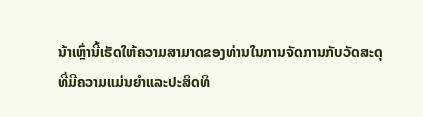ນ້າເຫຼົ່ານີ້ເຮັດໃຫ້ຄວາມສາມາດຂອງທ່ານໃນການຈັດການກັບວັດສະດຸທີ່ມີຄວາມແມ່ນຍໍາແລະປະສິດທິ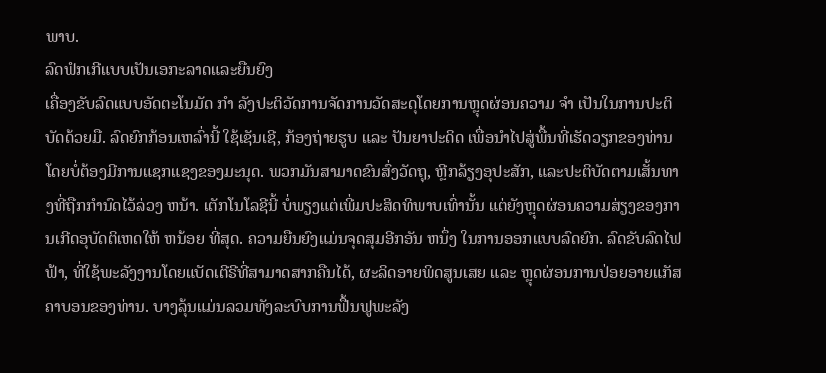ພາບ.
ລົດຟໍກເກີແບບເປັນເອກະລາດແລະຍືນຍົງ
ເຄື່ອງຂັບລົດແບບອັດຕະໂນມັດ ກໍາ ລັງປະຕິວັດການຈັດການວັດສະດຸໂດຍການຫຼຸດຜ່ອນຄວາມ ຈໍາ ເປັນໃນການປະຕິບັດດ້ວຍມື. ລົດຍົກກ້ອນເຫລົ່ານີ້ ໃຊ້ເຊັນເຊີ, ກ້ອງຖ່າຍຮູບ ແລະ ປັນຍາປະດິດ ເພື່ອນໍາໄປສູ່ພື້ນທີ່ເຮັດວຽກຂອງທ່ານ ໂດຍບໍ່ຕ້ອງມີການແຊກແຊງຂອງມະນຸດ. ພວກມັນສາມາດຂົນສົ່ງວັດຖຸ, ຫຼີກລ້ຽງອຸປະສັກ, ແລະປະຕິບັດຕາມເສັ້ນທາງທີ່ຖືກກໍານົດໄວ້ລ່ວງ ຫນ້າ. ເຕັກໂນໂລຊີນີ້ ບໍ່ພຽງແຕ່ເພີ່ມປະສິດທິພາບເທົ່ານັ້ນ ແຕ່ຍັງຫຼຸດຜ່ອນຄວາມສ່ຽງຂອງການເກີດອຸບັດຕິເຫດໃຫ້ ຫນ້ອຍ ທີ່ສຸດ. ຄວາມຍືນຍົງແມ່ນຈຸດສຸມອີກອັນ ຫນຶ່ງ ໃນການອອກແບບລົດຍົກ. ລົດຂັບລົດໄຟຟ້າ, ທີ່ໃຊ້ພະລັງງານໂດຍແບັດເຕີຣີທີ່ສາມາດສາກຄືນໄດ້, ຜະລິດອາຍພິດສູນເສຍ ແລະ ຫຼຸດຜ່ອນການປ່ອຍອາຍແກັສຄາບອນຂອງທ່ານ. ບາງລຸ້ນແມ່ນລວມທັງລະບົບການຟື້ນຟູພະລັງ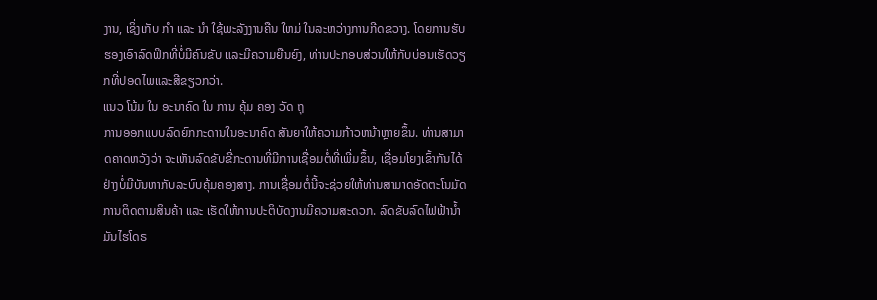ງານ, ເຊິ່ງເກັບ ກໍາ ແລະ ນໍາ ໃຊ້ພະລັງງານຄືນ ໃຫມ່ ໃນລະຫວ່າງການກີດຂວາງ. ໂດຍການຮັບຮອງເອົາລົດຟິກທີ່ບໍ່ມີຄົນຂັບ ແລະມີຄວາມຍືນຍົງ, ທ່ານປະກອບສ່ວນໃຫ້ກັບບ່ອນເຮັດວຽກທີ່ປອດໄພແລະສີຂຽວກວ່າ.
ແນວ ໂນ້ມ ໃນ ອະນາຄົດ ໃນ ການ ຄຸ້ມ ຄອງ ວັດ ຖຸ
ການອອກແບບລົດຍົກກະດານໃນອະນາຄົດ ສັນຍາໃຫ້ຄວາມກ້າວຫນ້າຫຼາຍຂຶ້ນ. ທ່ານສາມາດຄາດຫວັງວ່າ ຈະເຫັນລົດຂັບຂີ່ກະດານທີ່ມີການເຊື່ອມຕໍ່ທີ່ເພີ່ມຂຶ້ນ, ເຊື່ອມໂຍງເຂົ້າກັນໄດ້ຢ່າງບໍ່ມີບັນຫາກັບລະບົບຄຸ້ມຄອງສາງ. ການເຊື່ອມຕໍ່ນີ້ຈະຊ່ວຍໃຫ້ທ່ານສາມາດອັດຕະໂນມັດການຕິດຕາມສິນຄ້າ ແລະ ເຮັດໃຫ້ການປະຕິບັດງານມີຄວາມສະດວກ. ລົດຂັບລົດໄຟຟ້ານໍ້າມັນໄຮໂດຣ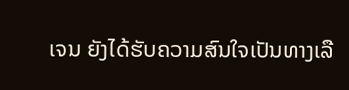ເຈນ ຍັງໄດ້ຮັບຄວາມສົນໃຈເປັນທາງເລື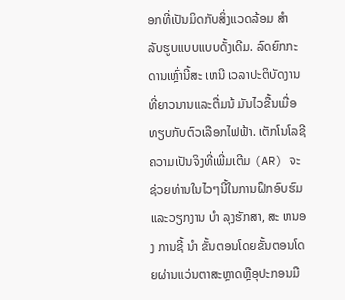ອກທີ່ເປັນມິດກັບສິ່ງແວດລ້ອມ ສໍາ ລັບຮູບແບບແບບດັ້ງເດີມ. ລົດຍົກກະດານເຫຼົ່ານີ້ສະ ເຫນີ ເວລາປະຕິບັດງານທີ່ຍາວນານແລະຕື່ມນ້ ມັນໄວຂື້ນເມື່ອທຽບກັບຕົວເລືອກໄຟຟ້າ. ເຕັກໂນໂລຊີຄວາມເປັນຈິງທີ່ເພີ່ມເຕີມ (AR) ຈະຊ່ວຍທ່ານໃນໄວໆນີ້ໃນການຝຶກອົບຮົມແລະວຽກງານ ບໍາ ລຸງຮັກສາ, ສະ ຫນອງ ການຊີ້ ນໍາ ຂັ້ນຕອນໂດຍຂັ້ນຕອນໂດຍຜ່ານແວ່ນຕາສະຫຼາດຫຼືອຸປະກອນມື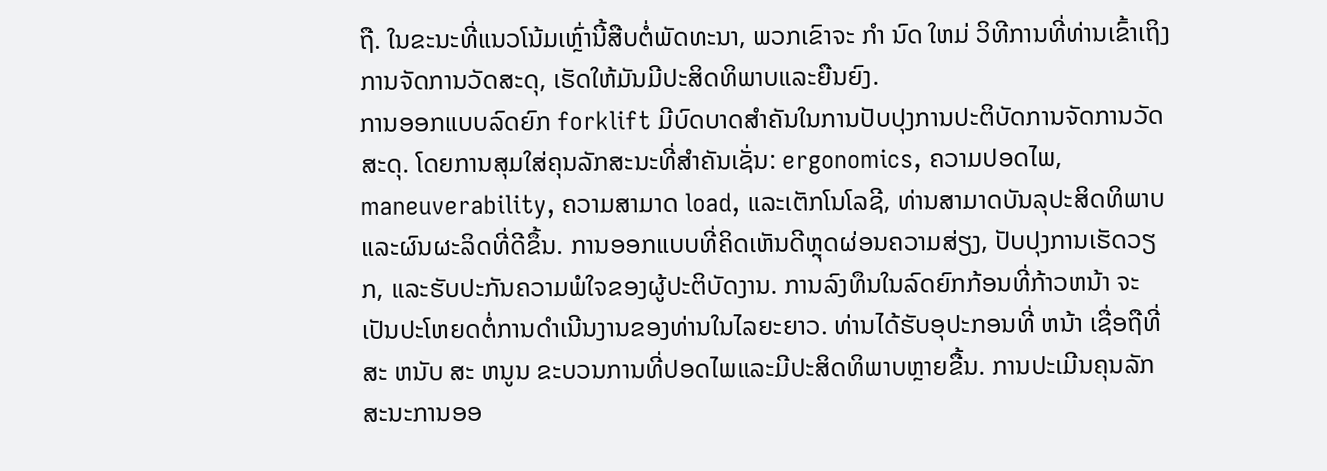ຖື. ໃນຂະນະທີ່ແນວໂນ້ມເຫຼົ່ານີ້ສືບຕໍ່ພັດທະນາ, ພວກເຂົາຈະ ກໍາ ນົດ ໃຫມ່ ວິທີການທີ່ທ່ານເຂົ້າເຖິງການຈັດການວັດສະດຸ, ເຮັດໃຫ້ມັນມີປະສິດທິພາບແລະຍືນຍົງ.
ການອອກແບບລົດຍົກ forklift ມີບົດບາດສໍາຄັນໃນການປັບປຸງການປະຕິບັດການຈັດການວັດສະດຸ. ໂດຍການສຸມໃສ່ຄຸນລັກສະນະທີ່ສໍາຄັນເຊັ່ນ: ergonomics, ຄວາມປອດໄພ, maneuverability, ຄວາມສາມາດ load, ແລະເຕັກໂນໂລຊີ, ທ່ານສາມາດບັນລຸປະສິດທິພາບແລະຜົນຜະລິດທີ່ດີຂຶ້ນ. ການອອກແບບທີ່ຄິດເຫັນດີຫຼຸດຜ່ອນຄວາມສ່ຽງ, ປັບປຸງການເຮັດວຽກ, ແລະຮັບປະກັນຄວາມພໍໃຈຂອງຜູ້ປະຕິບັດງານ. ການລົງທຶນໃນລົດຍົກກ້ອນທີ່ກ້າວຫນ້າ ຈະເປັນປະໂຫຍດຕໍ່ການດໍາເນີນງານຂອງທ່ານໃນໄລຍະຍາວ. ທ່ານໄດ້ຮັບອຸປະກອນທີ່ ຫນ້າ ເຊື່ອຖືທີ່ສະ ຫນັບ ສະ ຫນູນ ຂະບວນການທີ່ປອດໄພແລະມີປະສິດທິພາບຫຼາຍຂື້ນ. ການປະເມີນຄຸນລັກສະນະການອອ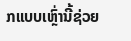ກແບບເຫຼົ່ານີ້ຊ່ວຍ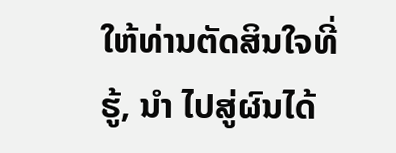ໃຫ້ທ່ານຕັດສິນໃຈທີ່ຮູ້, ນໍາ ໄປສູ່ຜົນໄດ້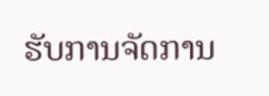ຮັບການຈັດການ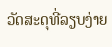ວັດສະດຸທີ່ລຽບງ່າຍ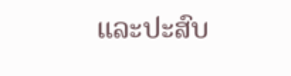ແລະປະສົບ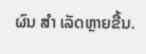ຜົນ ສໍາ ເລັດຫຼາຍຂື້ນ.